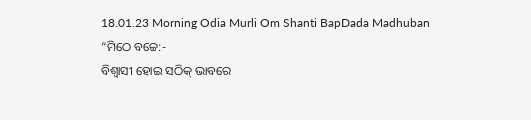18.01.23 Morning Odia Murli Om Shanti BapDada Madhuban
“ମିଠେ ବଚ୍ଚେ:-
ବିଶ୍ୱାସୀ ହୋଇ ସଠିକ୍ ଭାବରେ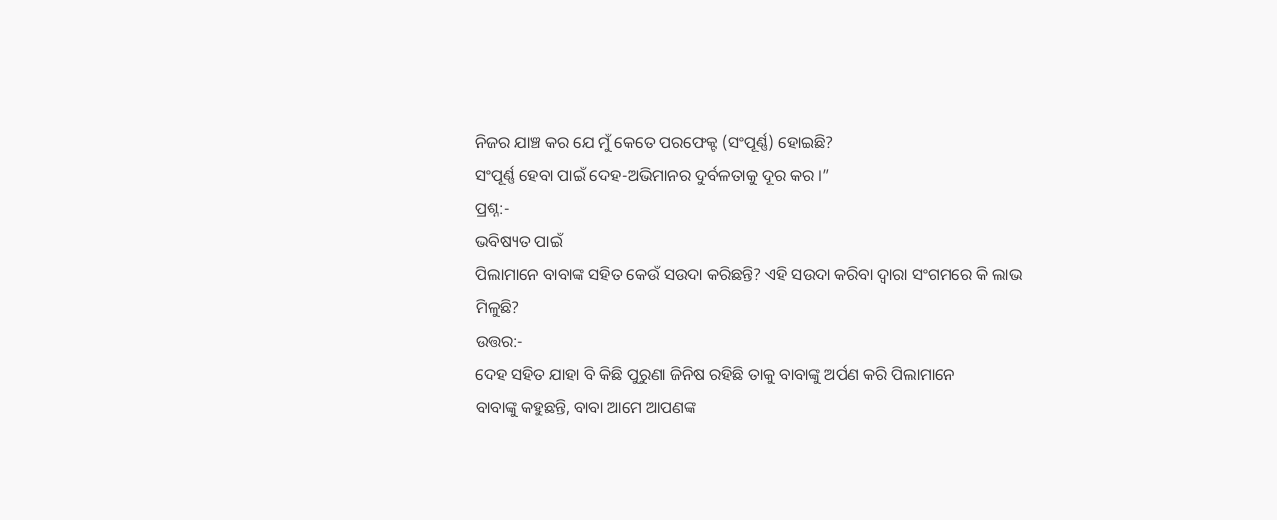ନିଜର ଯାଞ୍ଚ କର ଯେ ମୁଁ କେତେ ପରଫେକ୍ଟ (ସଂପୂର୍ଣ୍ଣ) ହୋଇଛି?
ସଂପୂର୍ଣ୍ଣ ହେବା ପାଇଁ ଦେହ-ଅଭିମାନର ଦୁର୍ବଳତାକୁ ଦୂର କର ।”
ପ୍ରଶ୍ନ:-
ଭବିଷ୍ୟତ ପାଇଁ
ପିଲାମାନେ ବାବାଙ୍କ ସହିତ କେଉଁ ସଉଦା କରିଛନ୍ତି? ଏହି ସଉଦା କରିବା ଦ୍ୱାରା ସଂଗମରେ କି ଲାଭ
ମିଳୁଛି?
ଉତ୍ତର:-
ଦେହ ସହିତ ଯାହା ବି କିଛି ପୁରୁଣା ଜିନିଷ ରହିଛି ତାକୁ ବାବାଙ୍କୁ ଅର୍ପଣ କରି ପିଲାମାନେ
ବାବାଙ୍କୁ କହୁଛନ୍ତି, ବାବା ଆମେ ଆପଣଙ୍କ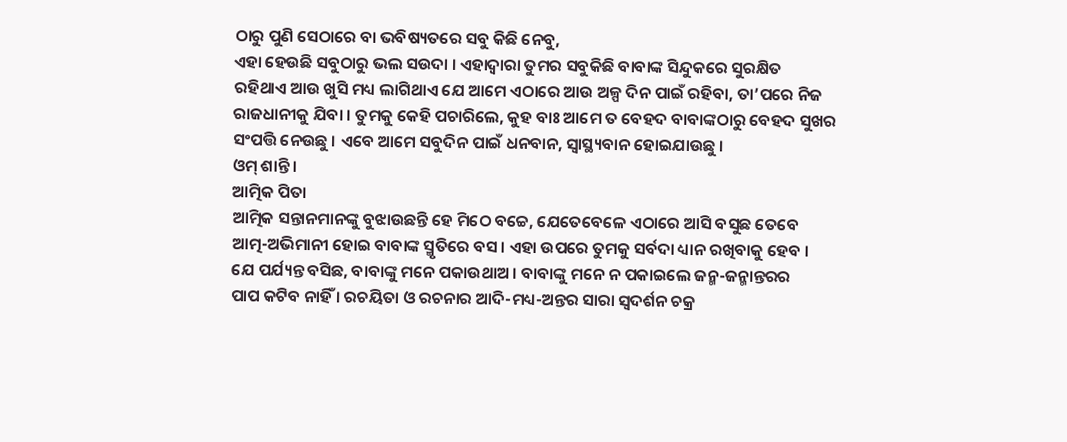ଠାରୁ ପୁଣି ସେଠାରେ ବା ଭବିଷ୍ୟତରେ ସବୁ କିଛି ନେବୁ,
ଏହା ହେଉଛି ସବୁଠାରୁ ଭଲ ସଉଦା । ଏହାଦ୍ୱାରା ତୁମର ସବୁକିଛି ବାବାଙ୍କ ସିନ୍ଦୁକରେ ସୁରକ୍ଷିତ
ରହିଥାଏ ଆଉ ଖୁସି ମଧ୍ୟ ଲାଗିଥାଏ ଯେ ଆମେ ଏଠାରେ ଆଉ ଅଳ୍ପ ଦିନ ପାଇଁ ରହିବା, ତା’ପରେ ନିଜ
ରାଜଧାନୀକୁ ଯିବା । ତୁମକୁ କେହି ପଚାରିଲେ, କୁହ ବାଃ ଆମେ ତ ବେହଦ ବାବାଙ୍କଠାରୁ ବେହଦ ସୁଖର
ସଂପତ୍ତି ନେଉଛୁ । ଏବେ ଆମେ ସବୁଦିନ ପାଇଁ ଧନବାନ, ସ୍ୱାସ୍ଥ୍ୟବାନ ହୋଇଯାଉଛୁ ।
ଓମ୍ ଶାନ୍ତି ।
ଆତ୍ମିକ ପିତା
ଆତ୍ମିକ ସନ୍ତାନମାନଙ୍କୁ ବୁଝାଉଛନ୍ତି ହେ ମିଠେ ବଚ୍ଚେ, ଯେତେବେଳେ ଏଠାରେ ଆସି ବସୁଛ ତେବେ
ଆତ୍ମ-ଅଭିମାନୀ ହୋଇ ବାବାଙ୍କ ସ୍ମୃତିରେ ବସ । ଏହା ଉପରେ ତୁମକୁ ସର୍ବଦା ଧ୍ୟାନ ରଖିବାକୁ ହେବ ।
ଯେ ପର୍ଯ୍ୟନ୍ତ ବସିଛ, ବାବାଙ୍କୁ ମନେ ପକାଉଥାଅ । ବାବାଙ୍କୁ ମନେ ନ ପକାଇଲେ ଜନ୍ମ-ଜନ୍ମାନ୍ତରର
ପାପ କଟିବ ନାହିଁ । ରଚୟିତା ଓ ରଚନାର ଆଦି-ମଧ୍ୟ-ଅନ୍ତର ସାରା ସ୍ୱଦର୍ଶନ ଚକ୍ର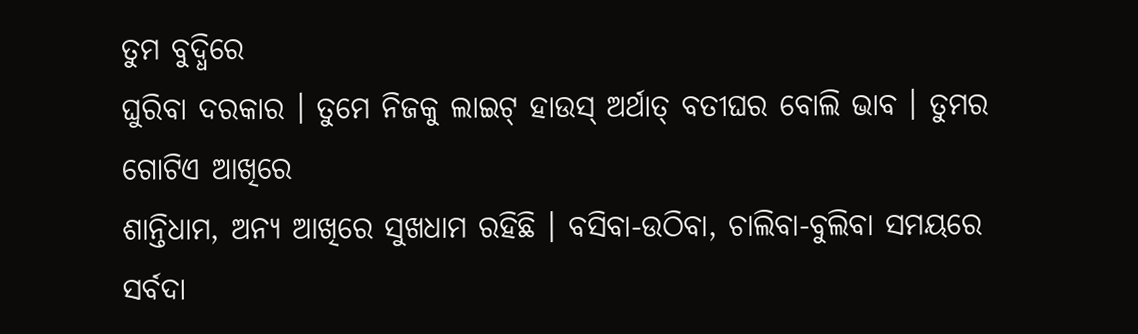ତୁମ ବୁଦ୍ଧିରେ
ଘୁରିବା ଦରକାର । ତୁମେ ନିଜକୁ ଲାଇଟ୍ ହାଉସ୍ ଅର୍ଥାତ୍ ବତୀଘର ବୋଲି ଭାବ । ତୁମର ଗୋଟିଏ ଆଖିରେ
ଶାନ୍ତିଧାମ, ଅନ୍ୟ ଆଖିରେ ସୁଖଧାମ ରହିଛି । ବସିବା-ଉଠିବା, ଚାଲିବା-ବୁଲିବା ସମୟରେ ସର୍ବଦା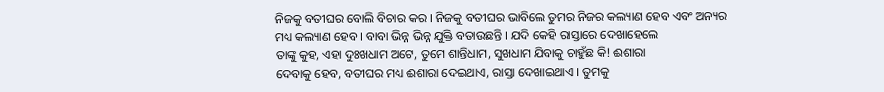ନିଜକୁ ବତୀଘର ବୋଲି ବିଚାର କର । ନିଜକୁ ବତୀଘର ଭାବିଲେ ତୁମର ନିଜର କଲ୍ୟାଣ ହେବ ଏବଂ ଅନ୍ୟର
ମଧ୍ୟ କଲ୍ୟାଣ ହେବ । ବାବା ଭିନ୍ନ ଭିନ୍ନ ଯୁକ୍ତି ବତାଉଛନ୍ତି । ଯଦି କେହି ରାସ୍ତାରେ ଦେଖାହେଲେ
ତାଙ୍କୁ କୁହ, ଏହା ଦୁଃଖଧାମ ଅଟେ, ତୁମେ ଶାନ୍ତିଧାମ, ସୁଖଧାମ ଯିବାକୁ ଚାହୁଁଛ କି! ଈଶାରା
ଦେବାକୁ ହେବ, ବତୀଘର ମଧ୍ୟ ଈଶାରା ଦେଇଥାଏ, ରାସ୍ତା ଦେଖାଇଥାଏ । ତୁମକୁ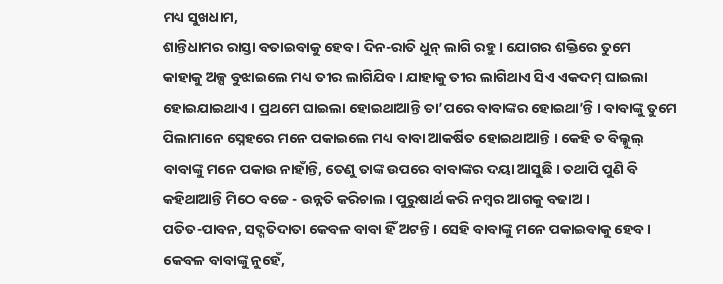ମଧ୍ୟ ସୁଖଧାମ,
ଶାନ୍ତିଧାମର ରାସ୍ତା ବତାଇବାକୁ ହେବ । ଦିନ-ରାତି ଧୁନ୍ ଲାଗି ରହୁ । ଯୋଗର ଶକ୍ତିରେ ତୁମେ
କାହାକୁ ଅଳ୍ପ ବୁଝାଇଲେ ମଧ୍ୟ ତୀର ଲାଗିଯିବ । ଯାହାକୁ ତୀର ଲାଗିଥାଏ ସିଏ ଏକଦମ୍ ଘାଇଲା
ହୋଇଯାଇଥାଏ । ପ୍ରଥମେ ଘାଇଲା ହୋଇଥାଆନ୍ତି ତା’ପରେ ବାବାଙ୍କର ହୋଇଥା’ନ୍ତି । ବାବାଙ୍କୁ ତୁମେ
ପିଲାମାନେ ସ୍ନେହରେ ମନେ ପକାଇଲେ ମଧ୍ୟ ବାବା ଆକର୍ଷିତ ହୋଇଥାଆନ୍ତି । କେହି ତ ବିଲ୍କୁଲ୍
ବାବାଙ୍କୁ ମନେ ପକାଉ ନାହାଁନ୍ତି, ତେଣୁ ତାଙ୍କ ଉପରେ ବାବାଙ୍କର ଦୟା ଆସୁଛି । ତଥାପି ପୁଣି ବି
କହିଥାଆନ୍ତି ମିଠେ ବଚ୍ଚେ - ଉନ୍ନତି କରିଚାଲ । ପୁରୁଷାର୍ଥ କରି ନମ୍ବର ଆଗକୁ ବଢାଅ ।
ପତିତ-ପାବନ, ସଦ୍ଗତିଦାତା କେବଳ ବାବା ହିଁ ଅଟନ୍ତି । ସେହି ବାବାଙ୍କୁ ମନେ ପକାଇବାକୁ ହେବ ।
କେବଳ ବାବାଙ୍କୁ ନୁହେଁ,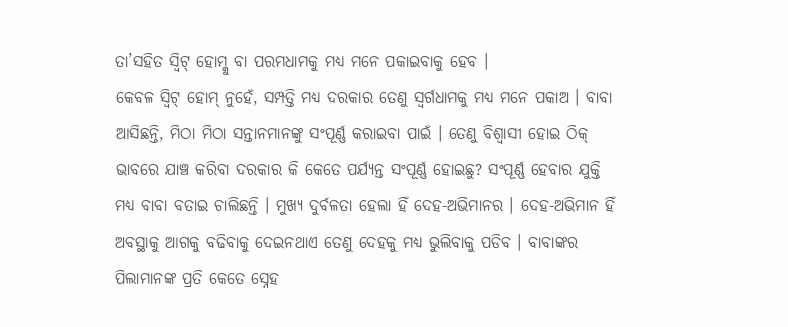ତା’ସହିତ ସ୍ୱିଟ୍ ହୋମ୍କୁ ବା ପରମଧାମକୁ ମଧ୍ୟ ମନେ ପକାଇବାକୁ ହେବ ।
କେବଳ ସ୍ୱିଟ୍ ହୋମ୍ ନୁହେଁ, ସମ୍ପତ୍ତି ମଧ୍ୟ ଦରକାର ତେଣୁ ସ୍ୱର୍ଗଧାମକୁ ମଧ୍ୟ ମନେ ପକାଅ । ବାବା
ଆସିଛନ୍ତି, ମିଠା ମିଠା ସନ୍ତାନମାନଙ୍କୁ ସଂପୂର୍ଣ୍ଣ କରାଇବା ପାଇଁ । ତେଣୁ ବିଶ୍ୱାସୀ ହୋଇ ଠିକ୍
ଭାବରେ ଯାଞ୍ଚ କରିବା ଦରକାର କି କେତେ ପର୍ଯ୍ୟନ୍ତ ସଂପୂର୍ଣ୍ଣ ହୋଇଛୁ? ସଂପୂର୍ଣ୍ଣ ହେବାର ଯୁକ୍ତି
ମଧ୍ୟ ବାବା ବତାଇ ଚାଲିଛନ୍ତି । ମୁଖ୍ୟ ଦୁର୍ବଳତା ହେଲା ହିଁ ଦେହ-ଅଭିମାନର । ଦେହ-ଅଭିମାନ ହିଁ
ଅବସ୍ଥାକୁ ଆଗକୁ ବଢିବାକୁ ଦେଇନଥାଏ ତେଣୁ ଦେହକୁ ମଧ୍ୟ ଭୁଲିବାକୁ ପଡିବ । ବାବାଙ୍କର
ପିଲାମାନଙ୍କ ପ୍ରତି କେତେ ସ୍ନେହ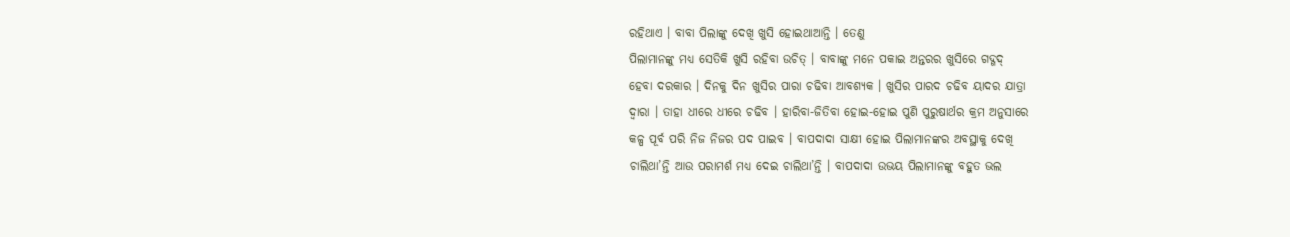ରହିଥାଏ । ବାବା ପିଲାଙ୍କୁ ଦେଖି ଖୁସି ହୋଇଥାଆନ୍ତି । ତେଣୁ
ପିଲାମାନଙ୍କୁ ମଧ୍ୟ ସେତିକି ଖୁସି ରହିବା ଉଚିତ୍ । ବାବାଙ୍କୁ ମନେ ପକାଇ ଅନ୍ତରର ଖୁସିରେ ଗଦ୍ଗଦ୍
ହେବା ଦରକାର । ଦିନକୁ ଦିନ ଖୁସିର ପାରା ଚଢିବା ଆବଶ୍ୟକ । ଖୁସିର ପାରଦ ଚଢିବ ୟାଦର ଯାତ୍ରା
ଦ୍ୱାରା । ତାହା ଧୀରେ ଧୀରେ ଚଢିବ । ହାରିବା-ଜିତିବା ହୋଇ-ହୋଇ ପୁଣି ପୁରୁଷାର୍ଥର କ୍ରମ ଅନୁସାରେ
କଳ୍ପ ପୂର୍ବ ପରି ନିଜ ନିଜର ପଦ ପାଇବ । ବାପଦାଦା ସାକ୍ଷୀ ହୋଇ ପିଲାମାନଙ୍କର ଅବସ୍ଥାକୁ ଦେଖି
ଚାଲିଥା’ନ୍ତି ଆଉ ପରାମର୍ଶ ମଧ୍ୟ ଦେଇ ଚାଲିଥା’ନ୍ତି । ବାପଦାଦା ଉଭୟ ପିଲାମାନଙ୍କୁ ବହୁତ ଭଲ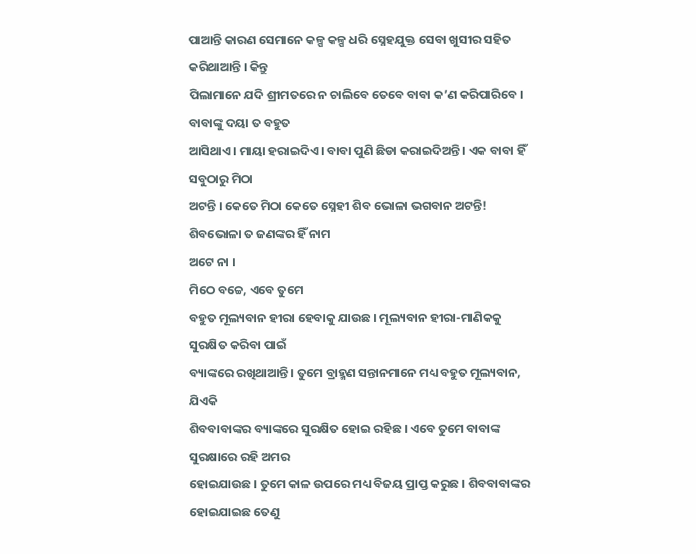ପାଆନ୍ତି କାରଣ ସେମାନେ କଳ୍ପ କଳ୍ପ ଧରି ସ୍ନେହଯୁକ୍ତ ସେବା ଖୁସୀର ସହିତ କରିଥାଆନ୍ତି । କିନ୍ତୁ
ପିଲାମାନେ ଯଦି ଶ୍ରୀମତରେ ନ ଚାଲିବେ ତେବେ ବାବା କ’ଣ କରିପାରିବେ । ବାବାଙ୍କୁ ଦୟା ତ ବହୁତ
ଆସିଥାଏ । ମାୟା ହରାଇଦିଏ । ବାବା ପୁଣି ଛିଡା କରାଇଦିଅନ୍ତି । ଏକ ବାବା ହିଁ ସବୁଠାରୁ ମିଠା
ଅଟନ୍ତି । କେତେ ମିଠା କେତେ ସ୍ନେହୀ ଶିବ ଭୋଳା ଭଗବାନ ଅଟନ୍ତି! ଶିବଭୋଳା ତ ଜଣଙ୍କର ହିଁ ନାମ
ଅଟେ ନା ।
ମିଠେ ବଚ୍ଚେ, ଏବେ ତୁମେ
ବହୁତ ମୂଲ୍ୟବାନ ହୀରା ହେବାକୁ ଯାଉଛ । ମୂଲ୍ୟବାନ ହୀରା-ମାଣିକକୁ ସୁରକ୍ଷିତ କରିବା ପାଇଁ
ବ୍ୟାଙ୍କରେ ରଖିଥାଆନ୍ତି । ତୁମେ ବ୍ରାହ୍ମଣ ସନ୍ତାନମାନେ ମଧ୍ୟ ବହୁତ ମୂଲ୍ୟବାନ, ଯିଏକି
ଶିବବାବାଙ୍କର ବ୍ୟାଙ୍କରେ ସୁରକ୍ଷିତ ହୋଇ ରହିଛ । ଏବେ ତୁମେ ବାବାଙ୍କ ସୁରକ୍ଷାରେ ରହି ଅମର
ହୋଇଯାଉଛ । ତୁମେ କାଳ ଉପରେ ମଧ୍ୟ ବିଜୟ ପ୍ରାପ୍ତ କରୁଛ । ଶିବବାବାଙ୍କର ହୋଇଯାଇଛ ତେଣୁ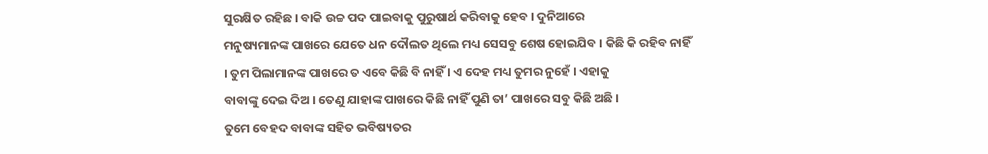ସୁରକ୍ଷିତ ରହିଛ । ବାକି ଉଚ୍ଚ ପଦ ପାଇବାକୁ ପୁରୁଷାର୍ଥ କରିବାକୁ ହେବ । ଦୁନିଆରେ
ମନୁଷ୍ୟମାନଙ୍କ ପାଖରେ ଯେତେ ଧନ ଦୌଲତ ଥିଲେ ମଧ୍ୟ ସେସବୁ ଶେଷ ହୋଇଯିବ । କିଛି କି ରହିବ ନାହିଁ
। ତୁମ ପିଲାମାନଙ୍କ ପାଖରେ ତ ଏବେ କିଛି ବି ନାହିଁ । ଏ ଦେହ ମଧ୍ୟ ତୁମର ନୁହେଁ । ଏହାକୁ
ବାବାଙ୍କୁ ଦେଇ ଦିଅ । ତେଣୁ ଯାହାଙ୍କ ପାଖରେ କିଛି ନାହିଁ ପୁଣି ତା’ ପାଖରେ ସବୁ କିଛି ଅଛି ।
ତୁମେ ବେହଦ ବାବାଙ୍କ ସହିତ ଭବିଷ୍ୟତର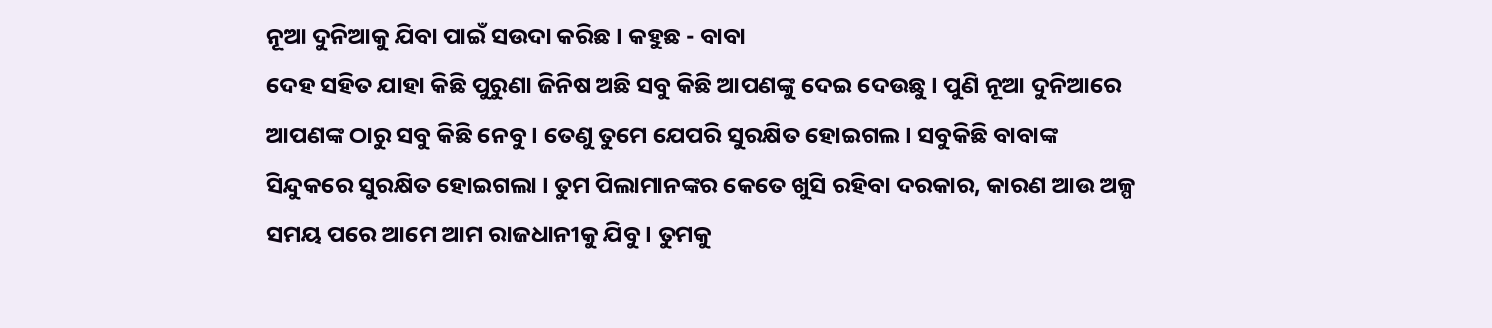ନୂଆ ଦୁନିଆକୁ ଯିବା ପାଇଁ ସଉଦା କରିଛ । କହୁଛ - ବାବା
ଦେହ ସହିତ ଯାହା କିଛି ପୁରୁଣା ଜିନିଷ ଅଛି ସବୁ କିଛି ଆପଣଙ୍କୁ ଦେଇ ଦେଉଛୁ । ପୁଣି ନୂଆ ଦୁନିଆରେ
ଆପଣଙ୍କ ଠାରୁ ସବୁ କିଛି ନେବୁ । ତେଣୁ ତୁମେ ଯେପରି ସୁରକ୍ଷିତ ହୋଇଗଲ । ସବୁକିଛି ବାବାଙ୍କ
ସିନ୍ଦୁକରେ ସୁରକ୍ଷିତ ହୋଇଗଲା । ତୁମ ପିଲାମାନଙ୍କର କେତେ ଖୁସି ରହିବା ଦରକାର, କାରଣ ଆଉ ଅଳ୍ପ
ସମୟ ପରେ ଆମେ ଆମ ରାଜଧାନୀକୁ ଯିବୁ । ତୁମକୁ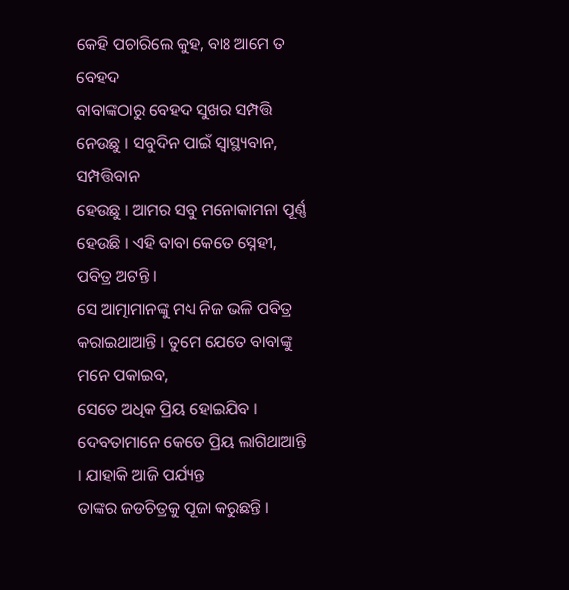କେହି ପଚାରିଲେ କୁହ, ବାଃ ଆମେ ତ ବେହଦ
ବାବାଙ୍କଠାରୁ ବେହଦ ସୁଖର ସମ୍ପତ୍ତି ନେଉଛୁ । ସବୁଦିନ ପାଇଁ ସ୍ୱାସ୍ଥ୍ୟବାନ, ସମ୍ପତ୍ତିବାନ
ହେଉଛୁ । ଆମର ସବୁ ମନୋକାମନା ପୂର୍ଣ୍ଣ ହେଉଛି । ଏହି ବାବା କେତେ ସ୍ନେହୀ, ପବିତ୍ର ଅଟନ୍ତି ।
ସେ ଆତ୍ମାମାନଙ୍କୁ ମଧ୍ୟ ନିଜ ଭଳି ପବିତ୍ର କରାଇଥାଆନ୍ତି । ତୁମେ ଯେତେ ବାବାଙ୍କୁ ମନେ ପକାଇବ,
ସେତେ ଅଧିକ ପ୍ରିୟ ହୋଇଯିବ । ଦେବତାମାନେ କେତେ ପ୍ରିୟ ଲାଗିଥାଆନ୍ତି । ଯାହାକି ଆଜି ପର୍ଯ୍ୟନ୍ତ
ତାଙ୍କର ଜଡଚିତ୍ରକୁ ପୂଜା କରୁଛନ୍ତି ।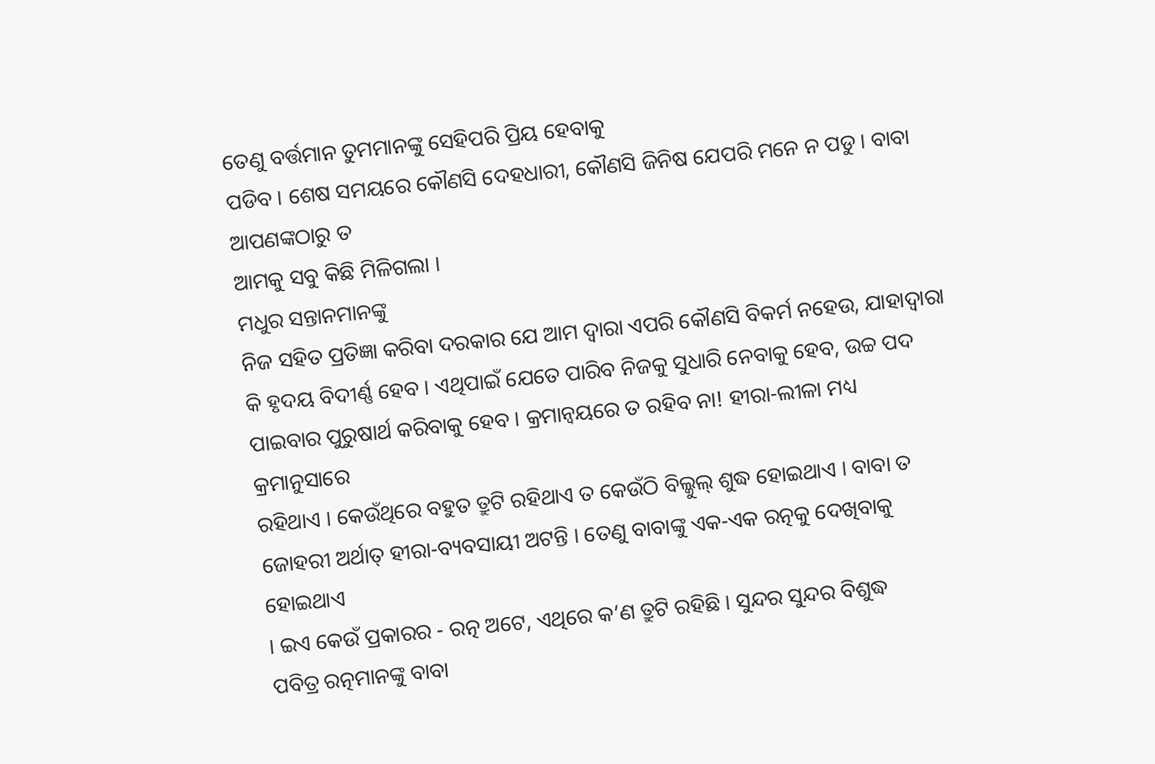ତେଣୁ ବର୍ତ୍ତମାନ ତୁମମାନଙ୍କୁ ସେହିପରି ପ୍ରିୟ ହେବାକୁ
ପଡିବ । ଶେଷ ସମୟରେ କୌଣସି ଦେହଧାରୀ, କୌଣସି ଜିନିଷ ଯେପରି ମନେ ନ ପଡୁ । ବାବା ଆପଣଙ୍କଠାରୁ ତ
ଆମକୁ ସବୁ କିଛି ମିଳିଗଲା ।
ମଧୁର ସନ୍ତାନମାନଙ୍କୁ
ନିଜ ସହିତ ପ୍ରତିଜ୍ଞା କରିବା ଦରକାର ଯେ ଆମ ଦ୍ୱାରା ଏପରି କୌଣସି ବିକର୍ମ ନହେଉ, ଯାହାଦ୍ୱାରା
କି ହୃଦୟ ବିଦୀର୍ଣ୍ଣ ହେବ । ଏଥିପାଇଁ ଯେତେ ପାରିବ ନିଜକୁ ସୁଧାରି ନେବାକୁ ହେବ, ଉଚ୍ଚ ପଦ
ପାଇବାର ପୁରୁଷାର୍ଥ କରିବାକୁ ହେବ । କ୍ରମାନ୍ୱୟରେ ତ ରହିବ ନା! ହୀରା-ଲୀଳା ମଧ୍ୟ କ୍ରମାନୁସାରେ
ରହିଥାଏ । କେଉଁଥିରେ ବହୁତ ତ୍ରୁଟି ରହିଥାଏ ତ କେଉଁଠି ବିଲ୍କୁଲ୍ ଶୁଦ୍ଧ ହୋଇଥାଏ । ବାବା ତ
ଜୋହରୀ ଅର୍ଥାତ୍ ହୀରା-ବ୍ୟବସାୟୀ ଅଟନ୍ତି । ତେଣୁ ବାବାଙ୍କୁ ଏକ-ଏକ ରତ୍ନକୁ ଦେଖିବାକୁ ହୋଇଥାଏ
। ଇଏ କେଉଁ ପ୍ରକାରର - ରତ୍ନ ଅଟେ, ଏଥିରେ କ’ଣ ତ୍ରୁଟି ରହିଛି । ସୁନ୍ଦର ସୁନ୍ଦର ବିଶୁଦ୍ଧ
ପବିତ୍ର ରତ୍ନମାନଙ୍କୁ ବାବା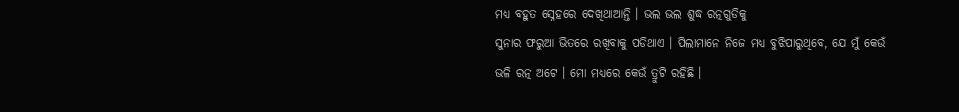ମଧ୍ୟ ବହୁତ ସ୍ନେହରେ ଦେଖିଥାଆନ୍ତି । ଭଲ ଭଲ ଶୁଦ୍ଧ ରତ୍ନଗୁଡିକୁ
ସୁନାର ଫରୁଆ ଭିତରେ ରଖିବାକୁ ପଡିଥାଏ । ପିଲାମାନେ ନିଜେ ମଧ୍ୟ ବୁଝିପାରୁଥିବେ, ଯେ ମୁଁ କେଉଁ
ଭଳି ରତ୍ନ ଅଟେ । ମୋ ମଧ୍ୟରେ କେଉଁ ତ୍ରୁଟି ରହିଛି ।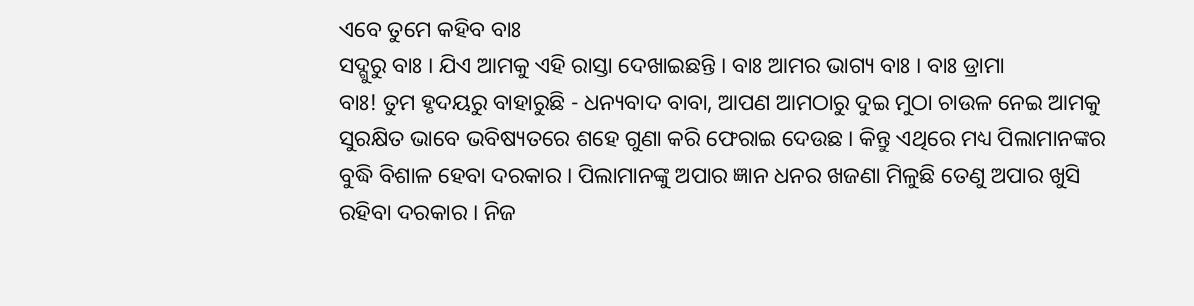ଏବେ ତୁମେ କହିବ ବାଃ
ସଦ୍ଗୁରୁ ବାଃ । ଯିଏ ଆମକୁ ଏହି ରାସ୍ତା ଦେଖାଇଛନ୍ତି । ବାଃ ଆମର ଭାଗ୍ୟ ବାଃ । ବାଃ ଡ୍ରାମା
ବାଃ! ତୁମ ହୃଦୟରୁ ବାହାରୁଛି - ଧନ୍ୟବାଦ ବାବା, ଆପଣ ଆମଠାରୁ ଦୁଇ ମୁଠା ଚାଉଳ ନେଇ ଆମକୁ
ସୁରକ୍ଷିତ ଭାବେ ଭବିଷ୍ୟତରେ ଶହେ ଗୁଣା କରି ଫେରାଇ ଦେଉଛ । କିନ୍ତୁ ଏଥିରେ ମଧ୍ୟ ପିଲାମାନଙ୍କର
ବୁଦ୍ଧି ବିଶାଳ ହେବା ଦରକାର । ପିଲାମାନଙ୍କୁ ଅପାର ଜ୍ଞାନ ଧନର ଖଜଣା ମିଳୁଛି ତେଣୁ ଅପାର ଖୁସି
ରହିବା ଦରକାର । ନିଜ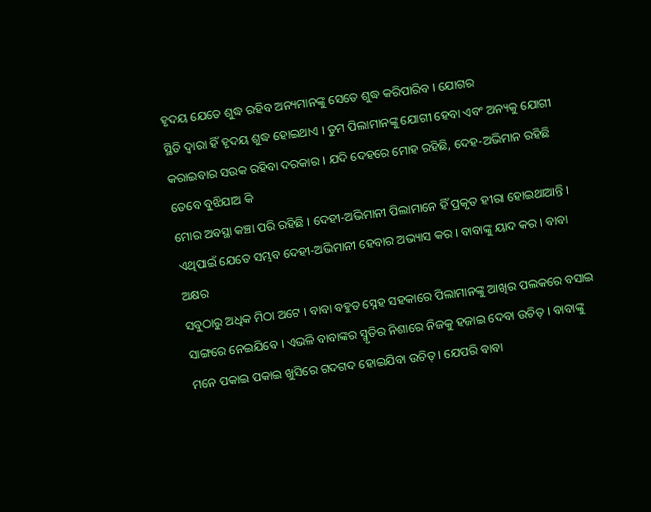ହୃଦୟ ଯେତେ ଶୁଦ୍ଧ ରହିବ ଅନ୍ୟମାନଙ୍କୁ ସେତେ ଶୁଦ୍ଧ କରିପାରିବ । ଯୋଗର
ସ୍ଥିତି ଦ୍ୱାରା ହିଁ ହୃଦୟ ଶୁଦ୍ଧ ହୋଇଥାଏ । ତୁମ ପିଲାମାନଙ୍କୁ ଯୋଗୀ ହେବା ଏବଂ ଅନ୍ୟକୁ ଯୋଗୀ
କରାଇବାର ସଉକ ରହିବା ଦରକାର । ଯଦି ଦେହରେ ମୋହ ରହିଛି, ଦେହ-ଅଭିମାନ ରହିଛି ତେବେ ବୁଝିଯାଅ କି
ମୋର ଅବସ୍ଥା କଞ୍ଚା ପରି ରହିଛି । ଦେହୀ-ଅଭିମାନୀ ପିଲାମାନେ ହିଁ ପ୍ରକୃତ ହୀରା ହୋଇଥାଆନ୍ତି ।
ଏଥିପାଇଁ ଯେତେ ସମ୍ଭବ ଦେହୀ-ଅଭିମାନୀ ହେବାର ଅଭ୍ୟାସ କର । ବାବାଙ୍କୁ ୟାଦ କର । ବାବା ଅକ୍ଷର
ସବୁଠାରୁ ଅଧିକ ମିଠା ଅଟେ । ବାବା ବହୁତ ସ୍ନେହ ସହକାରେ ପିଲାମାନଙ୍କୁ ଆଖିର ପଲକରେ ବସାଇ
ସାଙ୍ଗରେ ନେଇଯିବେ । ଏଭଳି ବାବାଙ୍କର ସ୍ମୃତିର ନିଶାରେ ନିଜକୁ ହଜାଇ ଦେବା ଉଚିତ୍ । ବାବାଙ୍କୁ
ମନେ ପକାଇ ପକାଇ ଖୁସିରେ ଗଦଗଦ ହୋଇଯିବା ଉଚିତ୍ । ଯେପରି ବାବା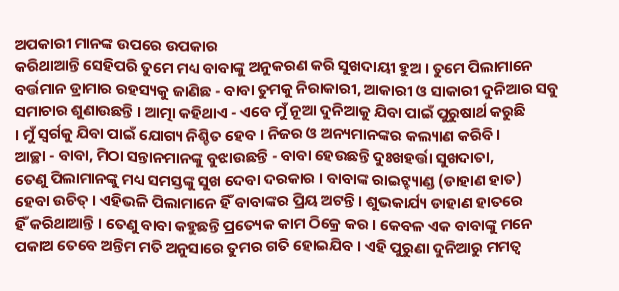ଅପକାରୀ ମାନଙ୍କ ଉପରେ ଉପକାର
କରିଥାଆନ୍ତି ସେହିପରି ତୁମେ ମଧ୍ୟ ବାବାଙ୍କୁ ଅନୁକରଣ କରି ସୁଖଦାୟୀ ହୁଅ । ତୁମେ ପିଲାମାନେ
ବର୍ତ୍ତମାନ ଡ୍ରାମାର ରହସ୍ୟକୁ ଜାଣିଛ - ବାବା ତୁମକୁ ନିରାକାରୀ, ଆକାରୀ ଓ ସାକାରୀ ଦୁନିଆର ସବୁ
ସମାଚାର ଶୁଣାଉଛନ୍ତି । ଆତ୍ମା କହିଥାଏ - ଏବେ ମୁଁ ନୂଆ ଦୁନିଆକୁ ଯିବା ପାଇଁ ପୁରୁଷାର୍ଥ କରୁଛି
। ମୁଁ ସ୍ୱର୍ଗକୁ ଯିବା ପାଇଁ ଯୋଗ୍ୟ ନିଶ୍ଚିତ ହେବ । ନିଜର ଓ ଅନ୍ୟମାନଙ୍କର କଲ୍ୟାଣ କରିବି ।
ଆଚ୍ଛା - ବାବା, ମିଠା ସନ୍ତାନମାନଙ୍କୁ ବୁଝାଉଛନ୍ତି - ବାବା ହେଉଛନ୍ତି ଦୁଃଖହର୍ତ୍ତା ସୁଖଦାତା,
ତେଣୁ ପିଲାମାନଙ୍କୁ ମଧ୍ୟ ସମସ୍ତଙ୍କୁ ସୁଖ ଦେବା ଦରକାର । ବାବାଙ୍କ ରାଇଟ୍ହ୍ୟାଣ୍ଡ (ଡାହାଣ ହାତ)
ହେବା ଉଚିତ୍ । ଏହିଭଳି ପିଲାମାନେ ହିଁ ବାବାଙ୍କର ପ୍ରିୟ ଅଟନ୍ତି । ଶୁଭକାର୍ଯ୍ୟ ଡାହାଣ ହାତରେ
ହିଁ କରିଥାଆନ୍ତି । ତେଣୁ ବାବା କହୁଛନ୍ତି ପ୍ରତ୍ୟେକ କାମ ଠିକ୍ରେ କର । କେବଳ ଏକ ବାବାଙ୍କୁ ମନେ
ପକାଅ ତେବେ ଅନ୍ତିମ ମତି ଅନୁସାରେ ତୁମର ଗତି ହୋଇଯିବ । ଏହି ପୁରୁଣା ଦୁନିଆରୁ ମମତ୍ୱ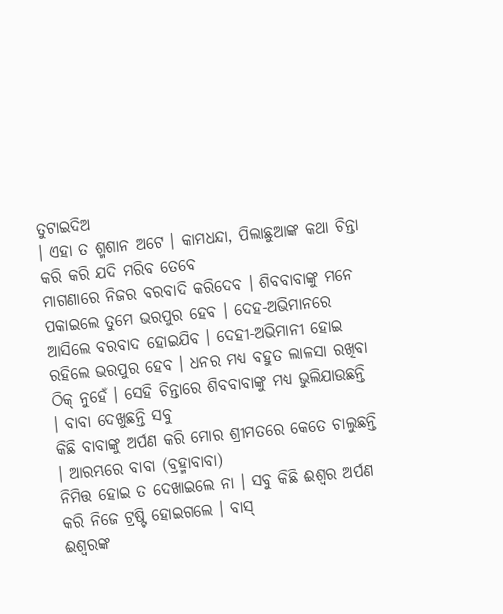ତୁଟାଇଦିଅ
। ଏହା ତ ଶ୍ମଶାନ ଅଟେ । କାମଧନ୍ଦା, ପିଲାଛୁଆଙ୍କ କଥା ଚିନ୍ତା କରି କରି ଯଦି ମରିବ ତେବେ
ମାଗଣାରେ ନିଜର ବରବାଦି କରିଦେବ । ଶିବବାବାଙ୍କୁ ମନେ ପକାଇଲେ ତୁମେ ଭରପୁର ହେବ । ଦେହ-ଅଭିମାନରେ
ଆସିଲେ ବରବାଦ ହୋଇଯିବ । ଦେହୀ-ଅଭିମାନୀ ହୋଇ ରହିଲେ ଭରପୁର ହେବ । ଧନର ମଧ୍ୟ ବହୁତ ଲାଳସା ରଖିବା
ଠିକ୍ ନୁହେଁ । ସେହି ଚିନ୍ତାରେ ଶିବବାବାଙ୍କୁ ମଧ୍ୟ ଭୁଲିଯାଉଛନ୍ତି । ବାବା ଦେଖୁଛନ୍ତି ସବୁ
କିଛି ବାବାଙ୍କୁ ଅର୍ପଣ କରି ମୋର ଶ୍ରୀମତରେ କେତେ ଚାଲୁଛନ୍ତି । ଆରମ୍ଭରେ ବାବା (ବ୍ରହ୍ମାବାବା)
ନିମିତ୍ତ ହୋଇ ତ ଦେଖାଇଲେ ନା । ସବୁ କିଛି ଈଶ୍ୱର ଅର୍ପଣ କରି ନିଜେ ଟ୍ରଷ୍ଟି ହୋଇଗଲେ । ବାସ୍
ଈଶ୍ୱରଙ୍କ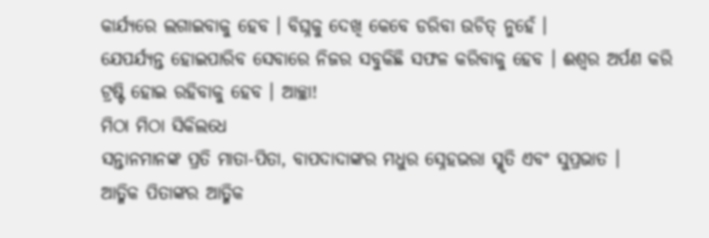କାର୍ଯ୍ୟରେ ଲଗାଇବାକୁ ହେବ । ବିଘ୍ନକୁ ଦେଖି କେବେ ଡରିବା ଉଚିତ୍ ନୁହେଁ ।
ଯେପର୍ଯ୍ୟନ୍ତ ହୋଇପାରିବ ସେବାରେ ନିଜର ସବୁକିଛି ସଫଳ କରିବାକୁ ହେବ । ଈଶ୍ୱର ଅର୍ପଣ କରି
ଟ୍ରଷ୍ଟି ହୋଇ ରହିବାକୁ ହେବ । ଆଚ୍ଛା!
ମିଠା ମିଠା ସିକିଲଧେ
ସନ୍ତାନମାନଙ୍କ ପ୍ରତି ମାତା-ପିତା, ବାପଦାଦାଙ୍କର ମଧୁର ସ୍ନେହଭରା ସ୍ମୃତି ଏବଂ ସୁପ୍ରଭାତ ।
ଆତ୍ମିକ ପିତାଙ୍କର ଆତ୍ମିକ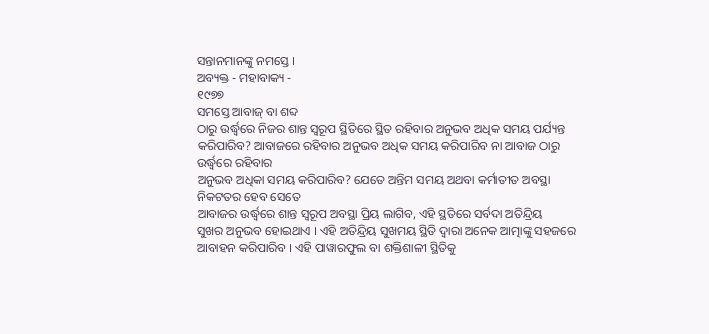ସନ୍ତାନମାନଙ୍କୁ ନମସ୍ତେ ।
ଅବ୍ୟକ୍ତ - ମହାବାକ୍ୟ -
୧୯୭୭
ସମସ୍ତେ ଆବାଜ୍ ବା ଶବ୍ଦ
ଠାରୁ ଉର୍ଦ୍ଧ୍ୱରେ ନିଜର ଶାନ୍ତ ସ୍ୱରୂପ ସ୍ଥିତିରେ ସ୍ଥିତ ରହିବାର ଅନୁଭବ ଅଧିକ ସମୟ ପର୍ଯ୍ୟନ୍ତ
କରିପାରିବ? ଆବାଜରେ ରହିବାର ଅନୁଭବ ଅଧିକ ସମୟ କରିପାରିବ ନା ଆବାଜ ଠାରୁ ଉର୍ଦ୍ଧ୍ୱରେ ରହିବାର
ଅନୁଭବ ଅଧିକା ସମୟ କରିପାରିବ? ଯେତେ ଅନ୍ତିମ ସମୟ ଅଥବା କର୍ମାତୀତ ଅବସ୍ଥା ନିକଟତର ହେବ ସେତେ
ଆବାଜର ଉର୍ଦ୍ଧ୍ୱରେ ଶାନ୍ତ ସ୍ୱରୂପ ଅବସ୍ଥା ପ୍ରିୟ ଲାଗିବ, ଏହି ସ୍ଥତିରେ ସର୍ବଦା ଅତିନ୍ଦ୍ରିୟ
ସୁଖର ଅନୁଭବ ହୋଇଥାଏ । ଏହି ଅତିନ୍ଦ୍ରିୟ ସୁଖମୟ ସ୍ଥିତି ଦ୍ୱାରା ଅନେକ ଆତ୍ମାଙ୍କୁ ସହଜରେ
ଆବାହନ କରିପାରିବ । ଏହି ପାୱାରଫୁଲ ବା ଶକ୍ତିଶାଳୀ ସ୍ଥିତିକୁ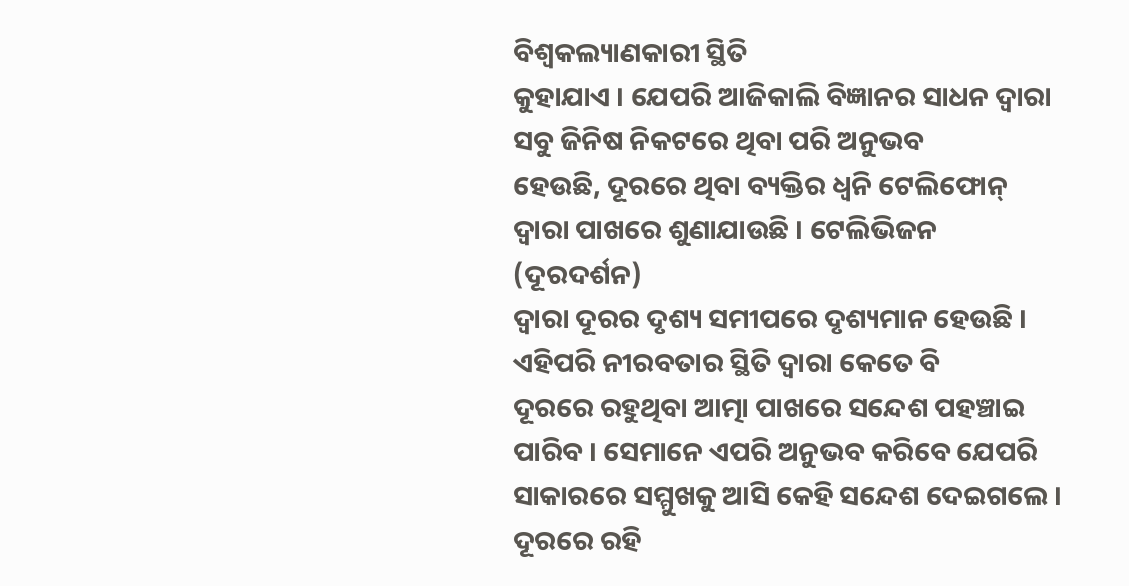ବିଶ୍ୱକଲ୍ୟାଣକାରୀ ସ୍ଥିତି
କୁହାଯାଏ । ଯେପରି ଆଜିକାଲି ବିଜ୍ଞାନର ସାଧନ ଦ୍ୱାରା ସବୁ ଜିନିଷ ନିକଟରେ ଥିବା ପରି ଅନୁଭବ
ହେଉଛି, ଦୂରରେ ଥିବା ବ୍ୟକ୍ତିର ଧ୍ୱନି ଟେଲିଫୋନ୍ ଦ୍ୱାରା ପାଖରେ ଶୁଣାଯାଉଛି । ଟେଲିଭିଜନ (ଦୂରଦର୍ଶନ)
ଦ୍ୱାରା ଦୂରର ଦୃଶ୍ୟ ସମୀପରେ ଦୃଶ୍ୟମାନ ହେଉଛି । ଏହିପରି ନୀରବତାର ସ୍ଥିତି ଦ୍ୱାରା କେତେ ବି
ଦୂରରେ ରହୁଥିବା ଆତ୍ମା ପାଖରେ ସନ୍ଦେଶ ପହଞ୍ଚାଇ ପାରିବ । ସେମାନେ ଏପରି ଅନୁଭବ କରିବେ ଯେପରି
ସାକାରରେ ସମ୍ମୁଖକୁ ଆସି କେହି ସନ୍ଦେଶ ଦେଇଗଲେ । ଦୂରରେ ରହି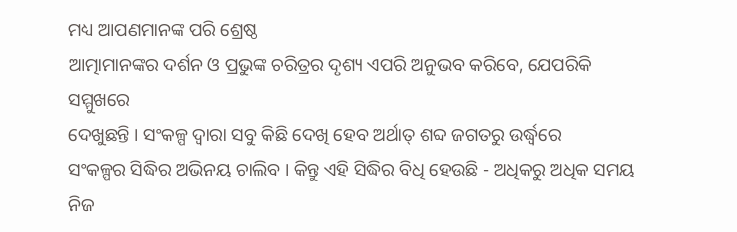ମଧ୍ୟ ଆପଣମାନଙ୍କ ପରି ଶ୍ରେଷ୍ଠ
ଆତ୍ମାମାନଙ୍କର ଦର୍ଶନ ଓ ପ୍ରଭୁଙ୍କ ଚରିତ୍ରର ଦୃଶ୍ୟ ଏପରି ଅନୁଭବ କରିବେ, ଯେପରିକି ସମ୍ମୁଖରେ
ଦେଖୁଛନ୍ତି । ସଂକଳ୍ପ ଦ୍ୱାରା ସବୁ କିଛି ଦେଖି ହେବ ଅର୍ଥାତ୍ ଶବ୍ଦ ଜଗତରୁ ଉର୍ଦ୍ଧ୍ୱରେ
ସଂକଳ୍ପର ସିଦ୍ଧିର ଅଭିନୟ ଚାଲିବ । କିନ୍ତୁ ଏହି ସିଦ୍ଧିର ବିଧି ହେଉଛି - ଅଧିକରୁ ଅଧିକ ସମୟ
ନିଜ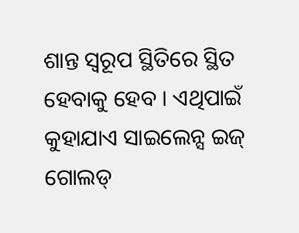ଶାନ୍ତ ସ୍ୱରୂପ ସ୍ଥିତିରେ ସ୍ଥିତ ହେବାକୁ ହେବ । ଏଥିପାଇଁ କୁହାଯାଏ ସାଇଲେନ୍ସ ଇଜ୍ ଗୋଲଡ୍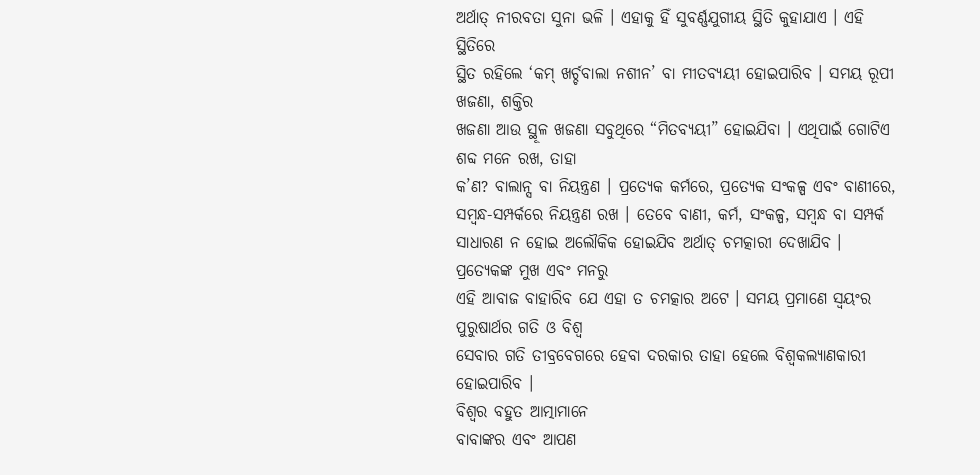ଅର୍ଥାତ୍ ନୀରବତା ସୁନା ଭଳି । ଏହାକୁ ହିଁ ସୁବର୍ଣ୍ଣଯୁଗୀୟ ସ୍ଥିତି କୁହାଯାଏ । ଏହି ସ୍ଥିତିରେ
ସ୍ଥିତ ରହିଲେ ‘କମ୍ ଖର୍ଚ୍ଚବାଲା ନଶୀନ’ ବା ମୀତବ୍ୟୟୀ ହୋଇପାରିବ । ସମୟ ରୂପୀ ଖଜଣା, ଶକ୍ତିର
ଖଜଣା ଆଉ ସ୍ଥୂଳ ଖଜଣା ସବୁଥିରେ “ମିତବ୍ୟୟୀ” ହୋଇଯିବା । ଏଥିପାଇଁ ଗୋଟିଏ ଶବ୍ଦ ମନେ ରଖ, ତାହା
କ’ଣ? ବାଲାନ୍ସ ବା ନିୟନ୍ତ୍ରଣ । ପ୍ରତ୍ୟେକ କର୍ମରେ, ପ୍ରତ୍ୟେକ ସଂକଳ୍ପ ଏବଂ ବାଣୀରେ,
ସମ୍ବନ୍ଧ-ସମ୍ପର୍କରେ ନିୟନ୍ତ୍ରଣ ରଖ । ତେବେ ବାଣୀ, କର୍ମ, ସଂକଳ୍ପ, ସମ୍ବନ୍ଧ ବା ସମ୍ପର୍କ
ସାଧାରଣ ନ ହୋଇ ଅଲୌକିକ ହୋଇଯିବ ଅର୍ଥାତ୍ ଚମତ୍କାରୀ ଦେଖାଯିବ । ପ୍ରତ୍ୟେକଙ୍କ ମୁଖ ଏବଂ ମନରୁ
ଏହି ଆବାଜ ବାହାରିବ ଯେ ଏହା ତ ଚମତ୍କାର ଅଟେ । ସମୟ ପ୍ରମାଣେ ସ୍ୱୟଂର ପୁରୁଷାର୍ଥର ଗତି ଓ ବିଶ୍ୱ
ସେବାର ଗତି ତୀବ୍ରବେଗରେ ହେବା ଦରକାର ତାହା ହେଲେ ବିଶ୍ୱକଲ୍ୟାଣକାରୀ ହୋଇପାରିବ ।
ବିଶ୍ୱର ବହୁତ ଆତ୍ମାମାନେ
ବାବାଙ୍କର ଏବଂ ଆପଣ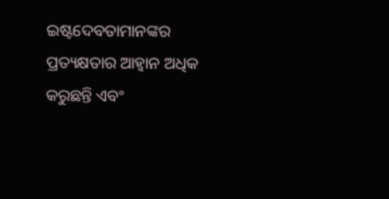ଇଷ୍ଟଦେବତାମାନଙ୍କର ପ୍ରତ୍ୟକ୍ଷତାର ଆହ୍ୱାନ ଅଧିକ କରୁଛନ୍ତି ଏବଂ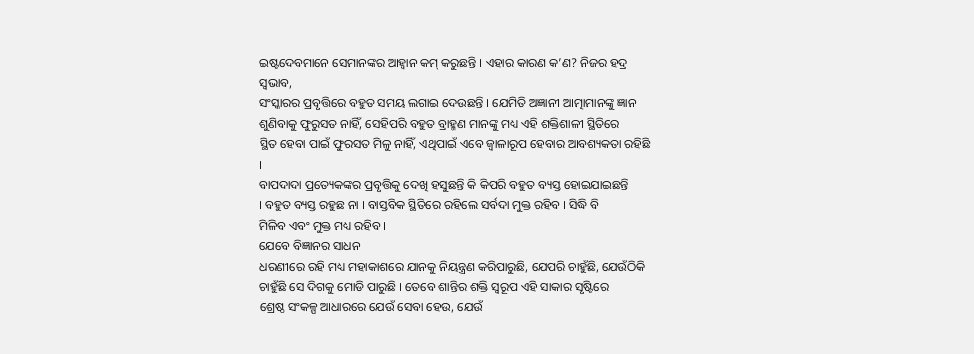ଇଷ୍ଟଦେବମାନେ ସେମାନଙ୍କର ଆହ୍ୱାନ କମ୍ କରୁଛନ୍ତି । ଏହାର କାରଣ କ’ଣ? ନିଜର ହଦ୍ର ସ୍ୱଭାବ,
ସଂସ୍କାରର ପ୍ରବୃତ୍ତିରେ ବହୁତ ସମୟ ଲଗାଇ ଦେଉଛନ୍ତି । ଯେମିତି ଅଜ୍ଞାନୀ ଆତ୍ମାମାନଙ୍କୁ ଜ୍ଞାନ
ଶୁଣିବାକୁ ଫୁରୁସତ ନାହିଁ, ସେହିପରି ବହୁତ ବ୍ରାହ୍ମଣ ମାନଙ୍କୁ ମଧ୍ୟ ଏହି ଶକ୍ତିଶାଳୀ ସ୍ଥିତିରେ
ସ୍ଥିତ ହେବା ପାଇଁ ଫୁରସତ ମିଳୁ ନାହିଁ, ଏଥିପାଇଁ ଏବେ ଜ୍ୱାଳାରୂପ ହେବାର ଆବଶ୍ୟକତା ରହିଛି ।
ବାପଦାଦା ପ୍ରତ୍ୟେକଙ୍କର ପ୍ରବୃତ୍ତିକୁ ଦେଖି ହସୁଛନ୍ତି କି କିପରି ବହୁତ ବ୍ୟସ୍ତ ହୋଇଯାଇଛନ୍ତି
। ବହୁତ ବ୍ୟସ୍ତ ରହୁଛ ନା । ବାସ୍ତବିକ ସ୍ଥିତିରେ ରହିଲେ ସର୍ବଦା ମୁକ୍ତ ରହିବ । ସିଦ୍ଧି ବି
ମିଳିବ ଏବଂ ମୁକ୍ତ ମଧ୍ୟ ରହିବ ।
ଯେବେ ବିଜ୍ଞାନର ସାଧନ
ଧରଣୀରେ ରହି ମଧ୍ୟ ମହାକାଶରେ ଯାନକୁ ନିୟନ୍ତ୍ରଣ କରିପାରୁଛି, ଯେପରି ଚାହୁଁଛି, ଯେଉଁଠିକି
ଚାହୁଁଛି ସେ ଦିଗକୁ ମୋଡି ପାରୁଛି । ତେବେ ଶାନ୍ତିର ଶକ୍ତି ସ୍ୱରୂପ ଏହି ସାକାର ସୃଷ୍ଟିରେ
ଶ୍ରେଷ୍ଠ ସଂକଳ୍ପ ଆଧାରରେ ଯେଉଁ ସେବା ହେଉ, ଯେଉଁ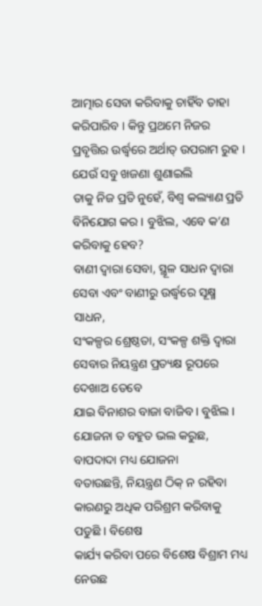ଆତ୍ମାର ସେବା କରିବାକୁ ଚାହିଁବ ତାହା
କରିପାରିବ । କିନ୍ତୁ ପ୍ରଥମେ ନିଜର ପ୍ରବୃତ୍ତିର ଉର୍ଦ୍ଧ୍ୱରେ ଅର୍ଥାତ୍ ଉପରାମ ରୁହ ।
ଯେଉଁ ସବୁ ଖଜଣା ଶୁଣାଇଲି
ତାକୁ ନିଜ ପ୍ରତି ନୁହେଁ, ବିଶ୍ୱ କଲ୍ୟାଣ ପ୍ରତି ବିନିଯୋଗ କର । ବୁଝିଲ, ଏବେ କ’ଣ କରିବାକୁ ହେବ?
ବାଣୀ ଦ୍ୱାରା ସେବା, ସ୍ଥୂଳ ସାଧନ ଦ୍ୱାରା ସେବା ଏବଂ ବାଣୀରୁ ଉର୍ଦ୍ଧ୍ୱରେ ସୂକ୍ଷ୍ମ ସାଧନ,
ସଂକଳ୍ପର ଶ୍ରେଷ୍ଠତା, ସଂକଳ୍ପ ଶକ୍ତି ଦ୍ୱାରା ସେବାର ନିୟନ୍ତ୍ରଣ ପ୍ରତ୍ୟକ୍ଷ ରୂପରେ ଦେଖାଅ ତେବେ
ଯାଇ ବିନାଶର ବାଜା ବାଜିବ । ବୁଝିଲ । ଯୋଜନା ତ ବହୁତ ଭଲ କରୁଛ, ବାପଦାଦା ମଧ୍ୟ ଯୋଜନା
ବତାଉଛନ୍ତି, ନିୟନ୍ତ୍ରଣ ଠିକ୍ ନ ରହିବା କାରଣରୁ ଅଧିକ ପରିଶ୍ରମ କରିବାକୁ ପଡୁଛି । ବିଶେଷ
କାର୍ଯ୍ୟ କରିବା ପରେ ବିଶେଷ ବିଶ୍ରାମ ମଧ୍ୟ ନେଉଛ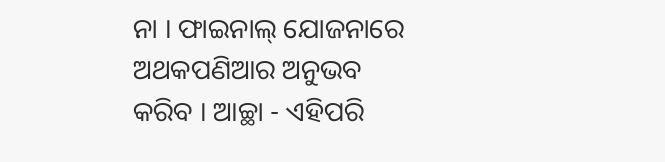ନା । ଫାଇନାଲ୍ ଯୋଜନାରେ ଅଥକପଣିଆର ଅନୁଭବ
କରିବ । ଆଚ୍ଛା - ଏହିପରି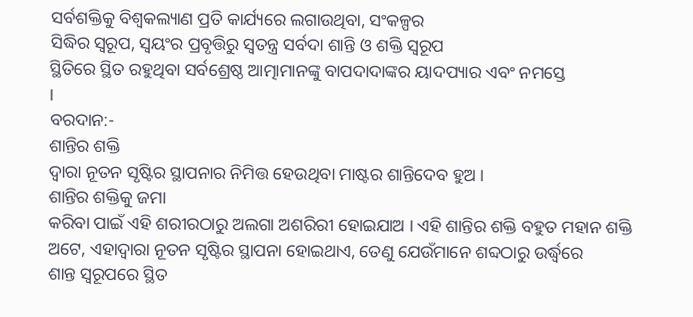ସର୍ବଶକ୍ତିକୁ ବିଶ୍ୱକଲ୍ୟାଣ ପ୍ରତି କାର୍ଯ୍ୟରେ ଲଗାଉଥିବା, ସଂକଳ୍ପର
ସିଦ୍ଧିର ସ୍ୱରୂପ, ସ୍ୱୟଂର ପ୍ରବୃତ୍ତିରୁ ସ୍ୱତନ୍ତ୍ର ସର୍ବଦା ଶାନ୍ତି ଓ ଶକ୍ତି ସ୍ୱରୂପ
ସ୍ଥିତିରେ ସ୍ଥିତ ରହୁଥିବା ସର୍ବଶ୍ରେଷ୍ଠ ଆତ୍ମାମାନଙ୍କୁ ବାପଦାଦାଙ୍କର ୟାଦପ୍ୟାର ଏବଂ ନମସ୍ତେ
।
ବରଦାନ:-
ଶାନ୍ତିର ଶକ୍ତି
ଦ୍ୱାରା ନୂତନ ସୃଷ୍ଟିର ସ୍ଥାପନାର ନିମିତ୍ତ ହେଉଥିବା ମାଷ୍ଟର ଶାନ୍ତିଦେବ ହୁଅ ।
ଶାନ୍ତିର ଶକ୍ତିକୁ ଜମା
କରିବା ପାଇଁ ଏହି ଶରୀରଠାରୁ ଅଲଗା ଅଶରିରୀ ହୋଇଯାଅ । ଏହି ଶାନ୍ତିର ଶକ୍ତି ବହୁତ ମହାନ ଶକ୍ତି
ଅଟେ, ଏହାଦ୍ୱାରା ନୂତନ ସୃଷ୍ଟିର ସ୍ଥାପନା ହୋଇଥାଏ, ତେଣୁ ଯେଉଁମାନେ ଶବ୍ଦଠାରୁ ଉର୍ଦ୍ଧ୍ୱରେ
ଶାନ୍ତ ସ୍ୱରୂପରେ ସ୍ଥିତ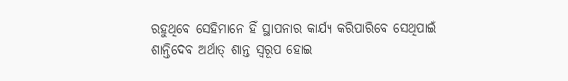ରହୁଥିବେ ସେହିମାନେ ହିଁ ସ୍ଥାପନାର କାର୍ଯ୍ୟ କରିପାରିବେ ସେଥିପାଇଁ
ଶାନ୍ତିଦେବ ଅର୍ଥାତ୍ ଶାନ୍ତ ସ୍ୱରୂପ ହୋଇ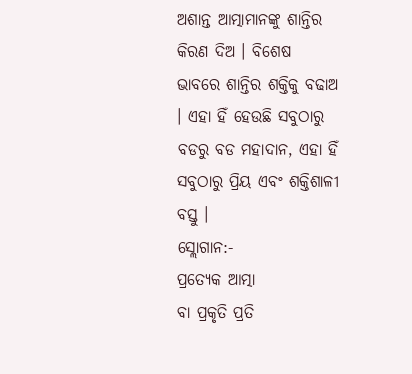ଅଶାନ୍ତ ଆତ୍ମାମାନଙ୍କୁ ଶାନ୍ତିର କିରଣ ଦିଅ । ବିଶେଷ
ଭାବରେ ଶାନ୍ତିର ଶକ୍ତିକୁ ବଢାଅ । ଏହା ହିଁ ହେଉଛି ସବୁଠାରୁ ବଡରୁ ବଡ ମହାଦାନ, ଏହା ହିଁ
ସବୁଠାରୁ ପ୍ରିୟ ଏବଂ ଶକ୍ତିଶାଳୀ ବସ୍ତୁ ।
ସ୍ଲୋଗାନ:-
ପ୍ରତ୍ୟେକ ଆତ୍ମା
ବା ପ୍ରକୃତି ପ୍ରତି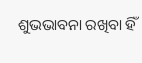ଶୁଭଭାବନା ରଖିବା ହିଁ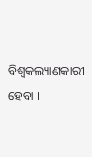ବିଶ୍ୱକଲ୍ୟାଣକାରୀ ହେବା ।